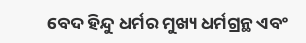ବେଦ ହିନ୍ଦୁ ଧର୍ମର ମୁଖ୍ୟ ଧର୍ମଗ୍ରନ୍ଥ ଏବଂ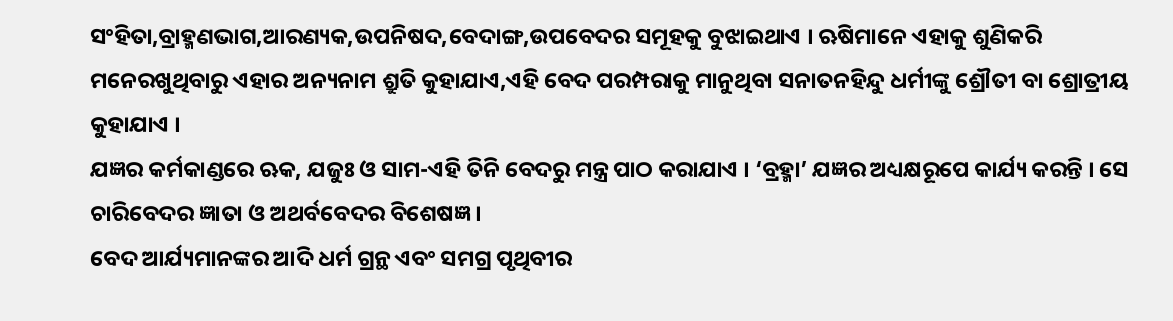ସଂହିତା,ବ୍ରାହ୍ମଣଭାଗ,ଆରଣ୍ୟକ,ଉପନିଷଦ,ବେଦାଙ୍ଗ,ଉପବେଦର ସମୂହକୁ ବୁଝାଇଥାଏ । ଋଷିମାନେ ଏହାକୁ ଶୁଣିକରି ମନେରଖୁଥିବାରୁ ଏହାର ଅନ୍ୟନାମ ଶ୍ରୁତି କୁହାଯାଏ,ଏହି ବେଦ ପରମ୍ପରାକୁ ମାନୁଥିବା ସନାତନହିନ୍ଦୁ ଧର୍ମୀଙ୍କୁ ଶ୍ରୌତୀ ବା ଶ୍ରୋତ୍ରୀୟ କୁହାଯାଏ ।
ଯଜ୍ଞର କର୍ମକାଣ୍ଡରେ ଋକ, ଯଜୁଃ ଓ ସାମ-ଏହି ତିନି ବେଦରୁ ମନ୍ତ୍ର ପାଠ କରାଯାଏ । ‘ବ୍ରହ୍ମା’ ଯଜ୍ଞର ଅଧ୍ୟକ୍ଷରୂପେ କାର୍ଯ୍ୟ କରନ୍ତି । ସେ ଚାରିବେଦର ଜ୍ଞାତା ଓ ଅଥର୍ବବେଦର ବିଶେଷଜ୍ଞ ।
ବେଦ ଆର୍ଯ୍ୟମାନଙ୍କର ଆଦି ଧର୍ମ ଗ୍ରନ୍ଥ ଏବଂ ସମଗ୍ର ପୃଥିବୀର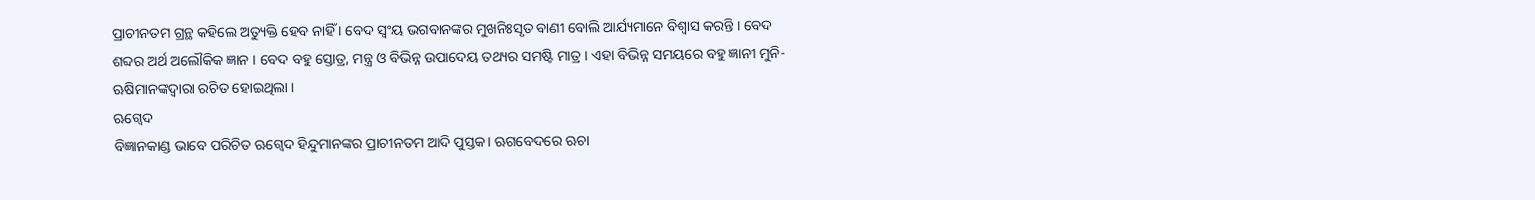ପ୍ରାଚୀନତମ ଗ୍ରନ୍ଥ କହିଲେ ଅତ୍ୟୁକ୍ତି ହେବ ନାହିଁ । ବେଦ ସ୍ୱଂୟ ଭଗବାନଙ୍କର ମୁଖନିଃସୃତ ବାଣୀ ବୋଲି ଆର୍ଯ୍ୟମାନେ ବିଶ୍ୱାସ କରନ୍ତି । ବେଦ ଶବ୍ଦର ଅର୍ଥ ଅଲୌକିକ ଜ୍ଞାନ । ବେଦ ବହୁ ସ୍ତୋତ୍ର, ମନ୍ତ୍ର ଓ ବିଭିନ୍ନ ଉପାଦେୟ ତଥ୍ୟର ସମଷ୍ଟି ମାତ୍ର । ଏହା ବିଭିନ୍ନ ସମୟରେ ବହୁ ଜ୍ଞାନୀ ମୁନି-ଋଷିମାନଙ୍କଦ୍ୱାରା ରଚିତ ହୋଇଥିଲା ।
ଋଗ୍ବେଦ
ବିଜ୍ଞାନକାଣ୍ଡ ଭାବେ ପରିଚିତ ଋଗ୍ବେଦ ହିନ୍ଦୁମାନଙ୍କର ପ୍ରାଚୀନତମ ଆଦି ପୁସ୍ତକ। ଋଗବେଦରେ ଋଚା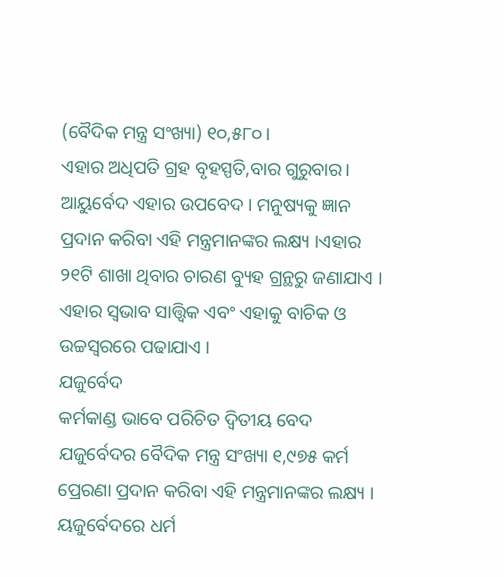(ବୈଦିକ ମନ୍ତ୍ର ସଂଖ୍ୟା) ୧୦,୫୮୦।
ଏହାର ଅଧିପତି ଗ୍ରହ ବୃହସ୍ପତି,ବାର ଗୁରୁବାର। ଆୟୁର୍ବେଦ ଏହାର ଉପବେଦ । ମନୁଷ୍ୟକୁ ଜ୍ଞାନ ପ୍ରଦାନ କରିବା ଏହି ମନ୍ତ୍ରମାନଙ୍କର ଲକ୍ଷ୍ୟ ।ଏହାର ୨୧ଟି ଶାଖା ଥିବାର ଚାରଣ ବ୍ୟୁହ ଗ୍ରନ୍ଥରୁ ଜଣାଯାଏ । ଏହାର ସ୍ୱଭାବ ସାତ୍ତ୍ୱିକ ଏବଂ ଏହାକୁ ବାଚିକ ଓ ଉଚ୍ଚସ୍ୱରରେ ପଢାଯାଏ ।
ଯଜୁର୍ବେଦ
କର୍ମକାଣ୍ଡ ଭାବେ ପରିଚିତ ଦ୍ୱିତୀୟ ବେଦ ଯଜୁର୍ବେଦର ବୈଦିକ ମନ୍ତ୍ର ସଂଖ୍ୟା ୧,୯୭୫ କର୍ମ ପ୍ରେରଣା ପ୍ରଦାନ କରିବା ଏହି ମନ୍ତ୍ରମାନଙ୍କର ଲକ୍ଷ୍ୟ । ୟଜୁର୍ବେଦରେ ଧର୍ମ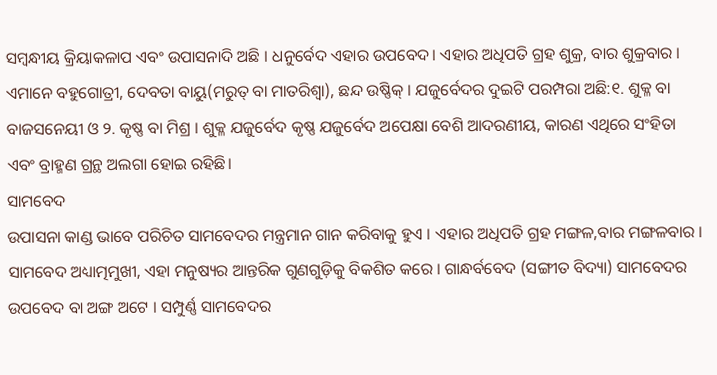ସମ୍ବନ୍ଧୀୟ କ୍ରିୟାକଳାପ ଏବଂ ଉପାସନାଦି ଅଛି । ଧନୁର୍ବେଦ ଏହାର ଉପବେଦ। ଏହାର ଅଧିପତି ଗ୍ରହ ଶୁକ୍ର, ବାର ଶୁକ୍ରବାର । ଏମାନେ ବହୁଗୋତ୍ରୀ, ଦେବତା ବାୟୁ(ମରୁତ୍ ବା ମାତରିଶ୍ୱା), ଛନ୍ଦ ଉଷ୍ଣିକ୍ । ଯଜୁର୍ବେଦର ଦୁଇଟି ପରମ୍ପରା ଅଛି:୧. ଶୁକ୍ଳ ବା ବାଜସନେୟୀ ଓ ୨. କୃଷ୍ଣ ବା ମିଶ୍ର । ଶୁକ୍ଳ ଯଜୁର୍ବେଦ କୃଷ୍ଣ ଯଜୁର୍ବେଦ ଅପେକ୍ଷା ବେଶି ଆଦରଣୀୟ, କାରଣ ଏଥିରେ ସଂହିତା ଏବଂ ବ୍ରାହ୍ମଣ ଗ୍ରନ୍ଥ ଅଲଗା ହୋଇ ରହିଛି।
ସାମବେଦ
ଉପାସନା କାଣ୍ଡ ଭାବେ ପରିଚିତ ସାମବେଦର ମନ୍ତ୍ରମାନ ଗାନ କରିବାକୁ ହୁଏ । ଏହାର ଅଧିପତି ଗ୍ରହ ମଙ୍ଗଳ,ବାର ମଙ୍ଗଳବାର । ସାମବେଦ ଅଧ୍ୟାତ୍ମମୁଖୀ, ଏହା ମନୁଷ୍ୟର ଆନ୍ତରିକ ଗୁଣଗୁଡ଼ିକୁ ବିକଶିତ କରେ । ଗାନ୍ଧର୍ବବେଦ (ସଙ୍ଗୀତ ବିଦ୍ୟା) ସାମବେଦର ଉପବେଦ ବା ଅଙ୍ଗ ଅଟେ । ସମ୍ପୁର୍ଣ୍ଣ ସାମବେଦର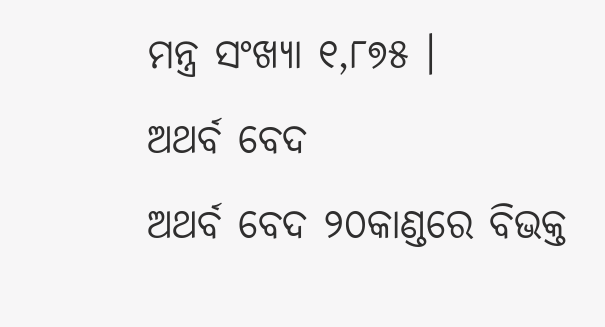ମନ୍ତ୍ର ସଂଖ୍ୟା ୧,୮୭୫ ।
ଅଥର୍ବ ବେଦ
ଅଥର୍ବ ବେଦ ୨୦କାଣ୍ଡରେ ବିଭକ୍ତ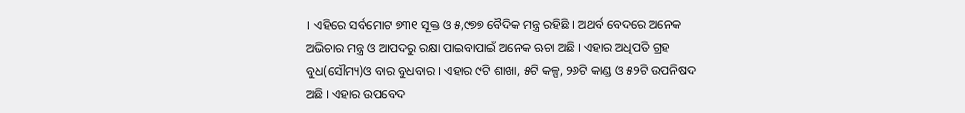। ଏହିରେ ସର୍ବମୋଟ ୭୩୧ ସୂକ୍ତ ଓ ୫,୯୭୭ ବୈଦିକ ମନ୍ତ୍ର ରହିଛି । ଅଥର୍ବ ବେଦରେ ଅନେକ ଅଭିଚାର ମନ୍ତ୍ର ଓ ଆପଦରୁ ରକ୍ଷା ପାଇବାପାଇଁ ଅନେକ ଋଚା ଅଛି । ଏହାର ଅଧିପତି ଗ୍ରହ ବୁଧ(ସୌମ୍ୟ)ଓ ବାର ବୁଧବାର । ଏହାର ୯ଟି ଶାଖା, ୫ଟି କଳ୍ପ, ୨୬ଟି କାଣ୍ଡ ଓ ୫୨ଟି ଉପନିଷଦ ଅଛି । ଏହାର ଉପବେଦ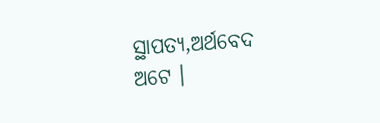ସ୍ଥାପତ୍ୟ,ଅର୍ଥବେଦ ଅଟେ ।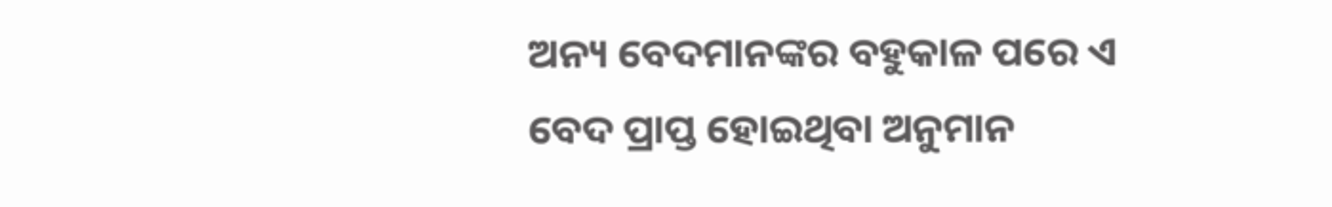ଅନ୍ୟ ବେଦମାନଙ୍କର ବହୁକାଳ ପରେ ଏ ବେଦ ପ୍ରାପ୍ତ ହୋଇଥିବା ଅନୁମାନ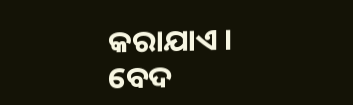କରାଯାଏ ।
ବେଦ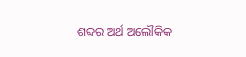ଶବ୍ଦର ଅର୍ଥ ଅଲୌକିକ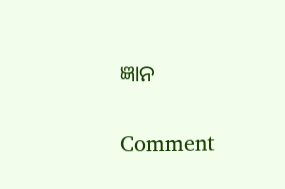ଜ୍ଞାନ

Comment